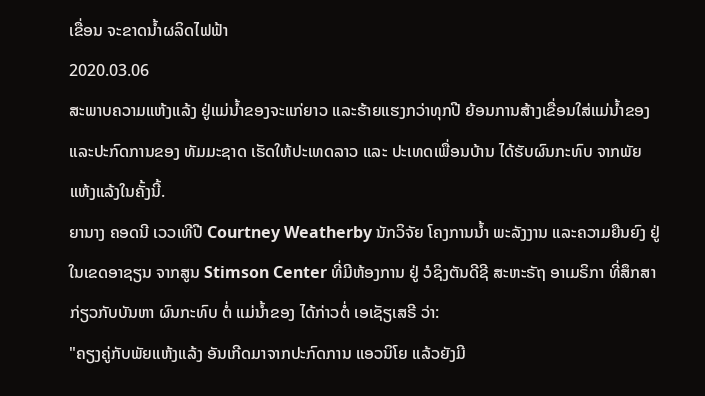ເຂື່ອນ ຈະຂາດນ້ຳຜລິດໄຟຟ້າ
2020.03.06
ສະພາບຄວາມແຫ້ງແລ້ງ ຢູ່ແມ່ນ້ຳຂອງຈະແກ່ຍາວ ແລະຮ້າຍແຮງກວ່າທຸກປີ ຍ້ອນການສ້າງເຂື່ອນໃສ່ແມ່ນ້ຳຂອງ ແລະປະກົດການຂອງ ທັມມະຊາດ ເຮັດໃຫ້ປະເທດລາວ ແລະ ປະເທດເພື່ອນບ້ານ ໄດ້ຮັບຜົນກະທົບ ຈາກພັຍແຫ້ງແລ້ງໃນຄັ້ງນີ້.
ຍານາງ ຄອດນີ ເວວເທີປີ Courtney Weatherby ນັກວິຈັຍ ໂຄງການນ້ຳ ພະລັງງານ ແລະຄວາມຍືນຍົງ ຢູ່ໃນເຂດອາຊຽນ ຈາກສູນ Stimson Center ທີ່ມີຫ້ອງການ ຢູ່ ວໍຊິງຕັນດີຊີ ສະຫະຣັຖ ອາເມຣິກາ ທີ່ສຶກສາກ່ຽວກັບບັນຫາ ຜົນກະທົບ ຕໍ່ ແມ່ນ້ຳຂອງ ໄດ້ກ່າວຕໍ່ ເອເຊັຽເສຣີ ວ່າ:
"ຄຽງຄູ່ກັບພັຍແຫ້ງແລ້ງ ອັນເກີດມາຈາກປະກົດການ ແອວນິໂຍ ແລ້ວຍັງມີ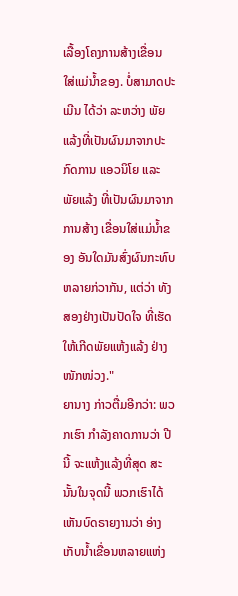ເລື້ອງໂຄງການສ້າງເຂື່ອນ ໃສ່ແມ່ນ້ຳຂອງ. ບໍ່ສາມາດປະເມີນ ໄດ້ວ່າ ລະຫວ່າງ ພັຍແລ້ງທີ່ເປັນຜົນມາຈາກປະກົດການ ແອວນິໂຍ ແລະ ພັຍແລ້ງ ທີ່ເປັນຜົນມາຈາກການສ້າງ ເຂື່ອນໃສ່ແມ່ນ້ຳຂອງ ອັນໃດມັນສົ່ງຜົນກະທົບ ຫລາຍກ່ວາກັນ, ແຕ່ວ່າ ທັງສອງຢ່າງເປັນປັດໃຈ ທີ່ເຮັດໃຫ້ເກີດພັຍແຫ້ງແລ້ງ ຢ່າງໜັກໜ່ວງ."
ຍານາງ ກ່າວຕື່ມອີກວ່າ: ພວກເຮົາ ກຳລັງຄາດການວ່າ ປີນີ້ ຈະແຫ້ງແລ້ງທີ່ສຸດ ສະນັ້ນໃນຈຸດນີ້ ພວກເຮົາໄດ້ເຫັນບົດຣາຍງານວ່າ ອ່າງ ເກັບນ້ຳເຂື່ອນຫລາຍແຫ່ງ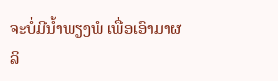ຈະບໍ່ມີນ້ຳພຽງພໍ ເພື່ອເອົາມາຜລິ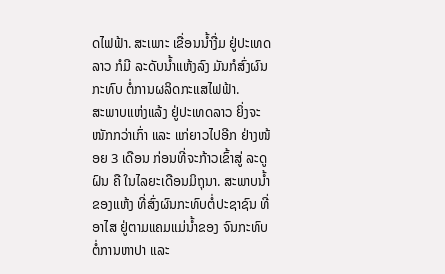ດໄຟຟ້າ. ສະເພາະ ເຂື່ອນນ້ຳງື່ມ ຢູ່ປະເທດລາວ ກໍມີ ລະດັບນໍ້າແຫ້ງລົງ ມັນກໍສົ່ງຜົນກະທົບ ຕໍ່ການຜລິດກະແສໄຟຟ້າ.
ສະພາບແຫ່ງແລ້ງ ຢູ່ປະເທດລາວ ຍິ່ງຈະໜັກກວ່າເກົ່າ ແລະ ແກ່ຍາວໄປອີກ ຢ່າງໜ້ອຍ 3 ເດືອນ ກ່ອນທີ່ຈະກ້າວເຂົ້າສູ່ ລະດູຝົນ ຄື ໃນໄລຍະເດືອນມິຖຸນາ. ສະພາບນ້ຳຂອງແຫ້ງ ທີ່ສົ່ງຜົນກະທົບຕໍ່ປະຊາຊົນ ທີ່ອາໄສ ຢູ່ຕາມແຄມແມ່ນ້ຳຂອງ ຈົນກະທົບ ຕໍ່ການຫາປາ ແລະ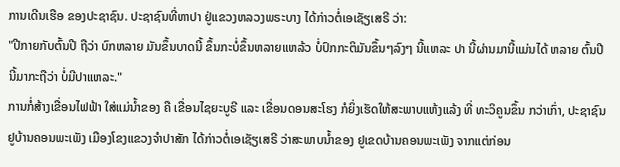ການເດີນເຮືອ ຂອງປະຊາຊົນ. ປະຊາຊົນທີ່ຫາປາ ຢູ່ແຂວງຫລວງພຣະບາງ ໄດ້ກ່າວຕໍ່ເອເຊັຽເສຣີ ວ່າ:
"ປີກາຍກັບຕົ້ນປີ ຖືວ່າ ບົກຫລາຍ ມັນຂຶ້ນບາດນີ້ ຂຶ້ນກະບໍ່ຂຶ້ນຫລາຍແຫລ້ວ ບໍ່ປົກກະຕິມັນຂຶ້ນໆລົງໆ ນີ້ແຫລະ ປາ ນີ້ຜ່ານມານີ້ແມ່ນໄດ້ ຫລາຍ ຕົ້ນປີນີ້ມາກະຖືວ່າ ບໍ່ມີປາແຫລະ."
ການກໍ່ສ້າງເຂື່ອນໄຟຟ້າ ໃສ່ແມ່ນ້ຳຂອງ ຄື ເຂື່ອນໄຊຍະບູຣີ ແລະ ເຂື່ອນດອນສະໂຮງ ກໍຍິ່ງເຮັດໃຫ້ສະພາບແຫ້ງແລ້ງ ທີ່ ທະວິຄູນຂຶ້ນ ກວ່າເກົ່າ, ປະຊາຊົນຢູບ້ານຄອນພະເພັງ ເມືອງໂຂງແຂວງຈຳປາສັກ ໄດ້ກ່າວຕໍ່ເອເຊັຽເສຣີ ວ່າສະພາບນ້ຳຂອງ ຢູເຂດບ້ານຄອນພະເພັງ ຈາກແຕ່ກ່ອນ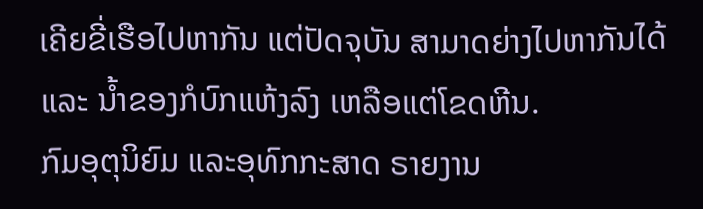ເຄີຍຂີ່ເຮືອໄປຫາກັນ ແຕ່ປັດຈຸບັນ ສາມາດຍ່າງໄປຫາກັນໄດ້ ແລະ ນ້ຳຂອງກໍບົກແຫ້ງລົງ ເຫລືອແຕ່ໂຂດຫີນ.
ກົມອຸຕຸນິຍົມ ແລະອຸທົກກະສາດ ຣາຍງານ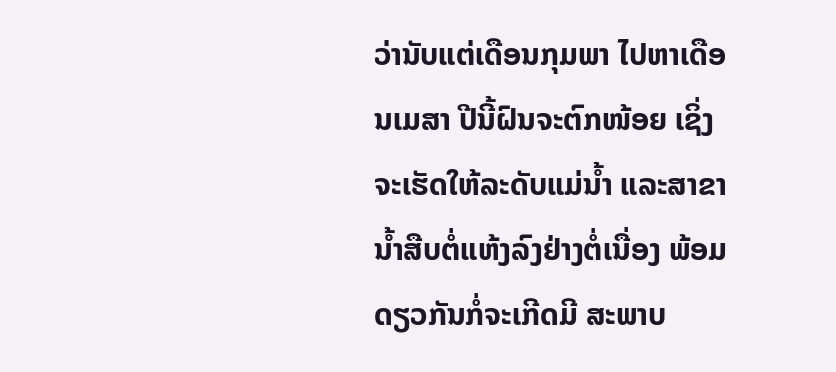ວ່ານັບແຕ່ເດືອນກຸມພາ ໄປຫາເດືອນເມສາ ປີນີ້ຝົນຈະຕົກໜ້ອຍ ເຊິ່ງຈະເຮັດໃຫ້ລະດັບແມ່ນໍ້າ ແລະສາຂານໍ້າສືບຕໍ່ແຫ້ງລົງຢ່າງຕໍ່ເນື່ອງ ພ້ອມດຽວກັນກໍ່ຈະເກີດມີ ສະພາບ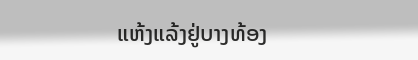ແຫ້ງແລ້ງຢູ່ບາງທ້ອງ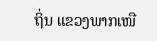ຖິ່ນ ແຂວງພາກເໜື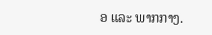ອ ແລະ ພາກກາງ.